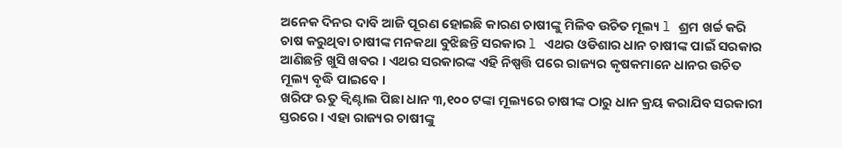ଅନେକ ଦିନର ଦାବି ଆଜି ପୂରଣ ହୋଇଛି କାରଣ ଚାଷୀଙ୍କୁ ମିଳିବ ଉଚିତ ମୂଲ୍ୟ l ଶ୍ରମ ଖର୍ଚ୍ଚ କରି ଚାଷ କରୁଥିବା ଚାଷୀଙ୍କ ମନକଥା ବୁଝିଛନ୍ତି ସରକାର l ଏଥର ଓଡିଶାର ଧାନ ଚାଷୀଙ୍କ ପାଇଁ ସରକାର ଆଣିଛନ୍ତି ଖୁସି ଖବର । ଏଥର ସରକାରଙ୍କ ଏହି ନିଷ୍ପତ୍ତି ପରେ ରାଜ୍ୟର କୃଷକମାନେ ଧାନର ଉଚିତ ମୂଲ୍ୟ ବୃଦ୍ଧି ପାଇବେ।
ଖରିଫ ଋତୁ କ୍ୱିଣ୍ଟାଲ ପିଛା ଧାନ ୩,୧୦୦ ଟଙ୍କା ମୂଲ୍ୟରେ ଚାଷୀଙ୍କ ଠାରୁ ଧାନ କ୍ରୟ କରାଯିବ ସରକାରୀ ସ୍ତରରେ । ଏହା ରାଜ୍ୟର ଚାଷୀଙ୍କୁ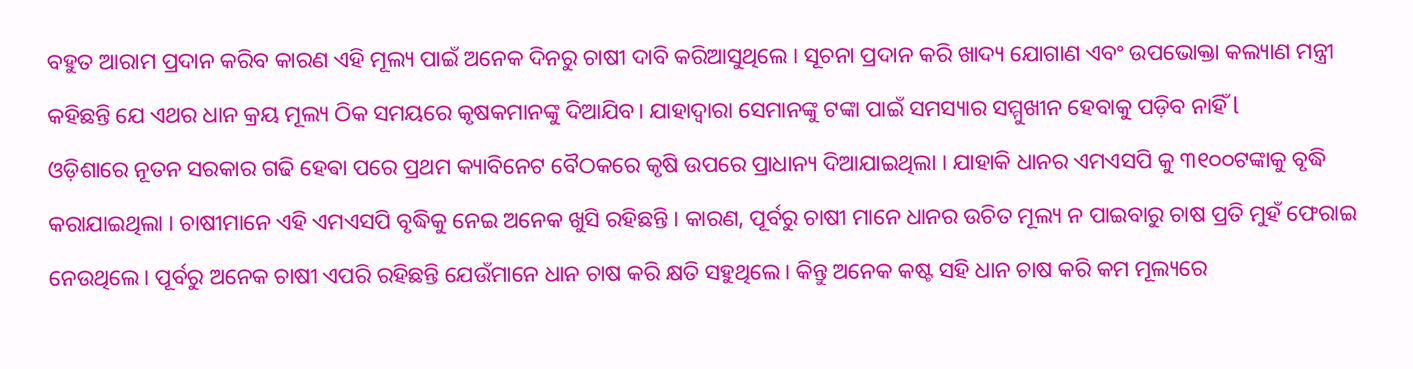ବହୁତ ଆରାମ ପ୍ରଦାନ କରିବ କାରଣ ଏହି ମୂଲ୍ୟ ପାଇଁ ଅନେକ ଦିନରୁ ଚାଷୀ ଦାବି କରିଆସୁଥିଲେ । ସୂଚନା ପ୍ରଦାନ କରି ଖାଦ୍ୟ ଯୋଗାଣ ଏବଂ ଉପଭୋକ୍ତା କଲ୍ୟାଣ ମନ୍ତ୍ରୀ କହିଛନ୍ତି ଯେ ଏଥର ଧାନ କ୍ରୟ ମୂଲ୍ୟ ଠିକ ସମୟରେ କୃଷକମାନଙ୍କୁ ଦିଆଯିବ। ଯାହାଦ୍ୱାରା ସେମାନଙ୍କୁ ଟଙ୍କା ପାଇଁ ସମସ୍ୟାର ସମ୍ମୁଖୀନ ହେବାକୁ ପଡ଼ିବ ନାହିଁ l
ଓଡ଼ିଶାରେ ନୂତନ ସରକାର ଗଢି ହେଵା ପରେ ପ୍ରଥମ କ୍ୟାବିନେଟ ବୈଠକରେ କୃଷି ଉପରେ ପ୍ରାଧାନ୍ୟ ଦିଆଯାଇଥିଲା । ଯାହାକି ଧାନର ଏମଏସପି କୁ ୩୧୦୦ଟଙ୍କାକୁ ବୃଦ୍ଧି କରାଯାଇଥିଲା । ଚାଷୀମାନେ ଏହି ଏମଏସପି ବୃଦ୍ଧିକୁ ନେଇ ଅନେକ ଖୁସି ରହିଛନ୍ତି । କାରଣ, ପୂର୍ବରୁ ଚାଷୀ ମାନେ ଧାନର ଉଚିତ ମୂଲ୍ୟ ନ ପାଇବାରୁ ଚାଷ ପ୍ରତି ମୁହଁ ଫେରାଇ ନେଉଥିଲେ। ପୂର୍ବରୁ ଅନେକ ଚାଷୀ ଏପରି ରହିଛନ୍ତି ଯେଉଁମାନେ ଧାନ ଚାଷ କରି କ୍ଷତି ସହୁଥିଲେ। କିନ୍ତୁ ଅନେକ କଷ୍ଟ ସହି ଧାନ ଚାଷ କରି କମ ମୂଲ୍ୟରେ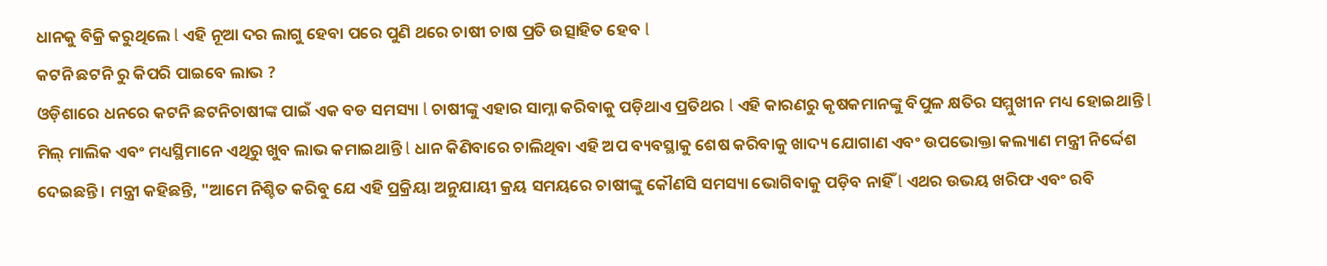ଧାନକୁ ବିକ୍ରି କରୁଥିଲେ l ଏହି ନୂଆ ଦର ଲାଗୁ ହେବା ପରେ ପୁଣି ଥରେ ଚାଷୀ ଚାଷ ପ୍ରତି ଉତ୍ସାହିତ ହେବ l
କଟନି ଛଟନି ରୁ କିପରି ପାଇବେ ଲାଭ ?
ଓଡ଼ିଶାରେ ଧନରେ କଟନି ଛଟନିଚାଷୀଙ୍କ ପାଇଁ ଏକ ବଡ ସମସ୍ୟା l ଚାଷୀଙ୍କୁ ଏହାର ସାମ୍ନା କରିବାକୁ ପଡ଼ିଥାଏ ପ୍ରତିଥର l ଏହି କାରଣରୁ କୃଷକମାନଙ୍କୁ ବିପୁଳ କ୍ଷତିର ସମ୍ମୁଖୀନ ମଧ୍ୟ ହୋଇଥାନ୍ତି l ମିଲ୍ ମାଲିକ ଏବଂ ମଧ୍ୟସ୍ଥିମାନେ ଏଥିରୁ ଖୁବ ଲାଭ କମାଇଥାନ୍ତି l ଧାନ କିଣିବାରେ ଚାଲିଥିବା ଏହି ଅପ ବ୍ୟବସ୍ଥାକୁ ଶେଷ କରିବାକୁ ଖାଦ୍ୟ ଯୋଗାଣ ଏବଂ ଉପଭୋକ୍ତା କଲ୍ୟାଣ ମନ୍ତ୍ରୀ ନିର୍ଦ୍ଦେଶ ଦେଇଛନ୍ତି । ମନ୍ତ୍ରୀ କହିଛନ୍ତି, "ଆମେ ନିଶ୍ଚିତ କରିବୁ ଯେ ଏହି ପ୍ରକ୍ରିୟା ଅନୁଯାୟୀ କ୍ରୟ ସମୟରେ ଚାଷୀଙ୍କୁ କୌଣସି ସମସ୍ୟା ଭୋଗିବାକୁ ପଡ଼ିବ ନାହିଁ l ଏଥର ଉଭୟ ଖରିଫ ଏବଂ ରବି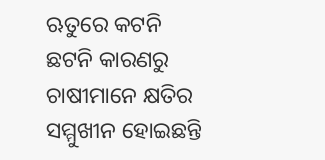ଋତୁରେ କଟନି ଛଟନି କାରଣରୁ ଚାଷୀମାନେ କ୍ଷତିର ସମ୍ମୁଖୀନ ହୋଇଛନ୍ତି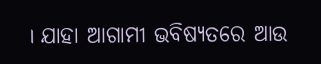। ଯାହା ଆଗାମୀ ଭବିଷ୍ୟତରେ ଆଉ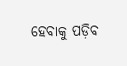ହେବାକୁ ପଡ଼ିବ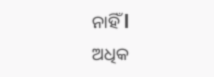ନାହିଁ l
ଅଧିକ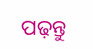ପଢ଼ନ୍ତୁ